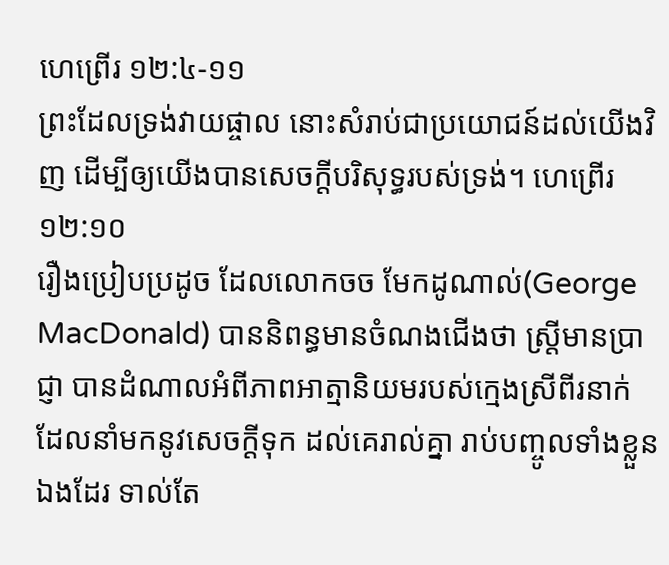ហេព្រើរ ១២:៤-១១
ព្រះដែលទ្រង់វាយផ្ចាល នោះសំរាប់ជាប្រយោជន៍ដល់យើងវិញ ដើម្បីឲ្យយើងបានសេចក្តីបរិសុទ្ធរបស់ទ្រង់។ ហេព្រើរ ១២:១០
រឿងប្រៀបប្រដូច ដែលលោកចច មែកដូណាល់(George MacDonald) បាននិពន្ធមានចំណងជើងថា ស្រ្តីមានប្រាជ្ញា បានដំណាលអំពីភាពអាត្មានិយមរបស់ក្មេងស្រីពីរនាក់ ដែលនាំមកនូវសេចក្តីទុក ដល់គេរាល់គ្នា រាប់បញ្ចូលទាំងខ្លួនឯងដែរ ទាល់តែ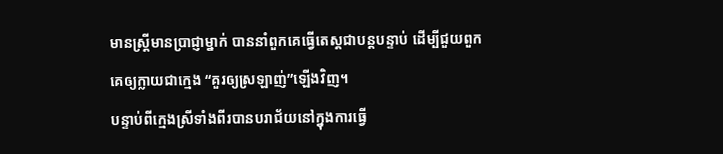មានស្រ្តីមានប្រាជ្ញាម្នាក់ បាននាំពួកគេធ្វើតេស្តជាបន្តបន្ទាប់ ដើម្បីជួយពួកគេឲ្យក្លាយជាក្មេង “គួរឲ្យស្រឡាញ់”ឡើងវិញ។
បន្ទាប់ពីក្មេងស្រីទាំងពីរបានបរាជ័យនៅក្នុងការធ្វើ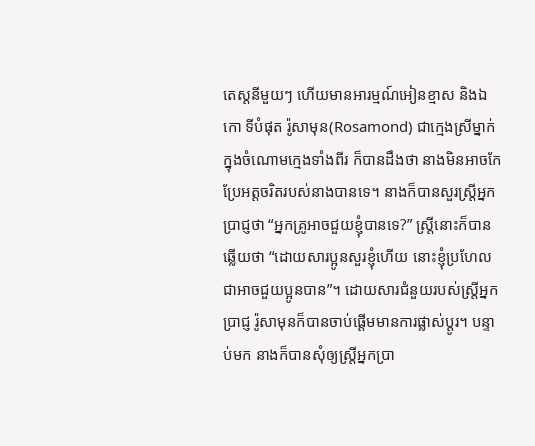តេស្តនីមួយៗ ហើយមានអារម្មណ៍អៀនខ្មាស និងឯកោ ទីបំផុត រ៉ូសាមុន(Rosamond) ជាក្មេងស្រីម្នាក់ក្នុងចំណោមក្មេងទាំងពីរ ក៏បានដឹងថា នាងមិនអាចកែប្រែអត្តចរិតរបស់នាងបានទេ។ នាងក៏បានសួរស្រ្តីអ្នកប្រាជ្ញថា “អ្នកគ្រូអាចជួយខ្ញុំបានទេ?” ស្រ្តីនោះក៏បានឆ្លើយថា “ដោយសារប្អូនសួរខ្ញុំហើយ នោះខ្ញុំប្រហែលជាអាចជួយប្អូនបាន”។ ដោយសារជំនួយរបស់ស្រ្តីអ្នកប្រាជ្ញ រ៉ូសាមុនក៏បានចាប់ផ្តើមមានការផ្លាស់ប្តូរ។ បន្ទាប់មក នាងក៏បានសុំឲ្យស្រ្តីអ្នកប្រា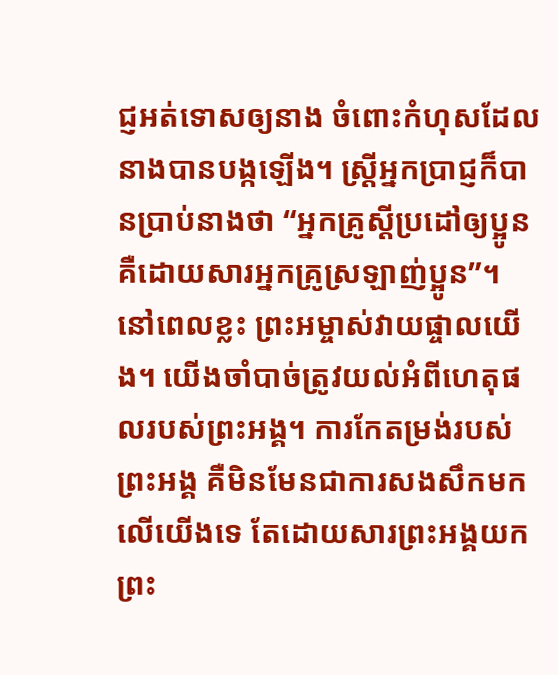ជ្ញអត់ទោសឲ្យនាង ចំពោះកំហុសដែលនាងបានបង្កឡើង។ ស្រ្តីអ្នកប្រាជ្ញក៏បានប្រាប់នាងថា “អ្នកគ្រូស្តីប្រដៅឲ្យប្អូន គឺដោយសារអ្នកគ្រូស្រឡាញ់ប្អូន”។
នៅពេលខ្លះ ព្រះអម្ចាស់វាយផ្ចាលយើង។ យើងចាំបាច់ត្រូវយល់អំពីហេតុផលរបស់ព្រះអង្គ។ ការកែតម្រង់របស់ព្រះអង្គ គឺមិនមែនជាការសងសឹកមកលើយើងទេ តែដោយសារព្រះអង្គយកព្រះ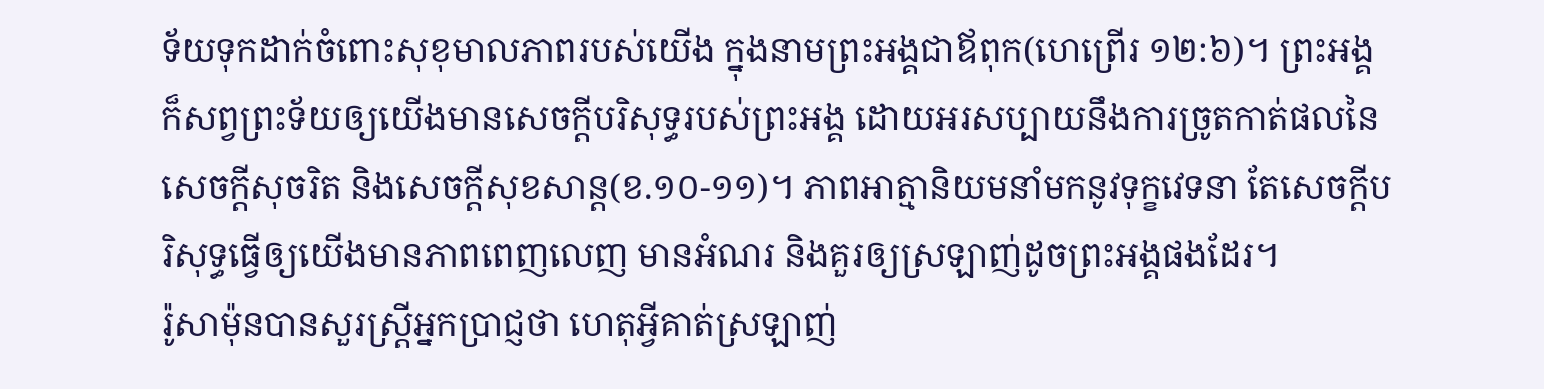ទ័យទុកដាក់ចំពោះសុខុមាលភាពរបស់យើង ក្នុងនាមព្រះអង្គជាឪពុក(ហេព្រើរ ១២:៦)។ ព្រះអង្គក៏សព្វព្រះទ័យឲ្យយើងមានសេចក្តីបរិសុទ្ធរបស់ព្រះអង្គ ដោយអរសប្បាយនឹងការច្រូតកាត់ផលនៃ សេចក្តីសុចរិត និងសេចក្តីសុខសាន្ត(ខ.១០-១១)។ ភាពអាត្មានិយមនាំមកនូវទុក្ខវេទនា តែសេចក្តីបរិសុទ្ធធ្វើឲ្យយើងមានភាពពេញលេញ មានអំណរ និងគួរឲ្យស្រឡាញ់ដូចព្រះអង្គផងដែរ។
រ៉ូសាម៉ុនបានសួរស្រ្តីអ្នកប្រាជ្ញថា ហេតុអ្វីគាត់ស្រឡាញ់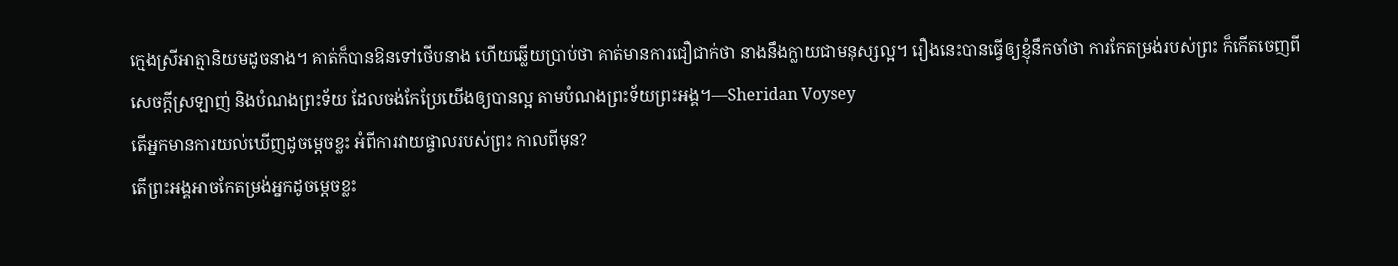ក្មេងស្រីអាត្មានិយមដូចនាង។ គាត់ក៏បានឱនទៅថើបនាង ហើយឆ្លើយប្រាប់ថា គាត់មានការជឿជាក់ថា នាងនឹងក្លាយជាមនុស្សល្អ។ រឿងនេះបានធ្វើឲ្យខ្ញុំនឹកចាំថា ការកែតម្រង់របស់ព្រះ ក៏កើតចេញពីសេចក្តីស្រឡាញ់ និងបំណងព្រះទ័យ ដែលចង់កែប្រែយើងឲ្យបានល្អ តាមបំណងព្រះទ័យព្រះអង្គ។—Sheridan Voysey
តើអ្នកមានការយល់ឃើញដូចម្តេចខ្លះ អំពីការវាយផ្ចាលរបស់ព្រះ កាលពីមុន?
តើព្រះអង្គអាចកែតម្រង់អ្នកដូចម្តេចខ្លះ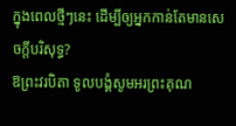ក្នុងពេលថ្មីៗនេះ ដើម្បីឲ្យអ្នកកាន់តែមានសេចក្តីបរិសុទ្ធ?
ឱព្រះវរបិតា ទូលបង្គំសូមអរព្រះគុណ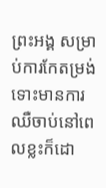ព្រះអង្គ សម្រាប់ការកែតម្រង់ ទោះមានការឈឺចាប់នៅពេលខ្លះក៏ដោ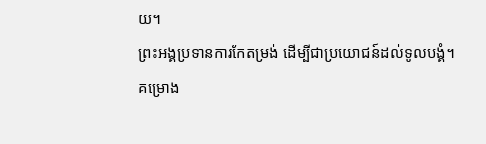យ។
ព្រះអង្គប្រទានការកែតម្រង់ ដើម្បីជាប្រយោជន៍ដល់ទូលបង្គំ។
គម្រោង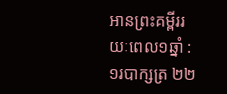អានព្រះគម្ពីររយៈពេល១ឆ្នាំ : ១របាក្សត្រ ២២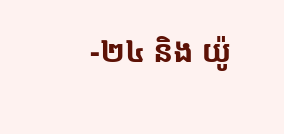-២៤ និង យ៉ូ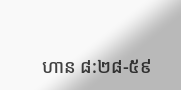ហាន ៨:២៨-៥៩